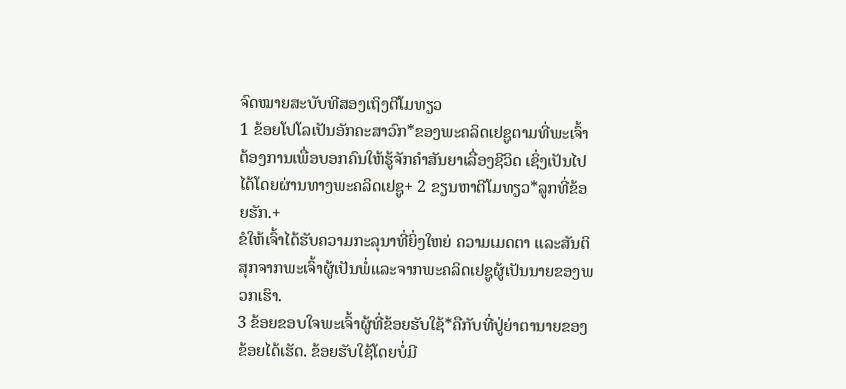ຈົດໝາຍສະບັບທີສອງເຖິງຕີໂມທຽວ
1 ຂ້ອຍໂປໂລເປັນອັກຄະສາວົກ*ຂອງພະຄລິດເຢຊູຕາມທີ່ພະເຈົ້າຕ້ອງການເພື່ອບອກຄົນໃຫ້ຮູ້ຈັກຄຳສັນຍາເລື່ອງຊີວິດ ເຊິ່ງເປັນໄປໄດ້ໂດຍຜ່ານທາງພະຄລິດເຢຊູ+ 2 ຂຽນຫາຕີໂມທຽວ*ລູກທີ່ຂ້ອຍຮັກ.+
ຂໍໃຫ້ເຈົ້າໄດ້ຮັບຄວາມກະລຸນາທີ່ຍິ່ງໃຫຍ່ ຄວາມເມດຕາ ແລະສັນຕິສຸກຈາກພະເຈົ້າຜູ້ເປັນພໍ່ແລະຈາກພະຄລິດເຢຊູຜູ້ເປັນນາຍຂອງພວກເຮົາ.
3 ຂ້ອຍຂອບໃຈພະເຈົ້າຜູ້ທີ່ຂ້ອຍຮັບໃຊ້*ຄືກັບທີ່ປູ່ຍ່າຕານາຍຂອງຂ້ອຍໄດ້ເຮັດ. ຂ້ອຍຮັບໃຊ້ໂດຍບໍ່ມີ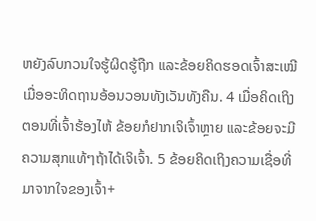ຫຍັງລົບກວນໃຈຮູ້ຜິດຮູ້ຖືກ ແລະຂ້ອຍຄິດຮອດເຈົ້າສະເໝີເມື່ອອະທິດຖານອ້ອນວອນທັງເວັນທັງຄືນ. 4 ເມື່ອຄິດເຖິງຕອນທີ່ເຈົ້າຮ້ອງໄຫ້ ຂ້ອຍກໍຢາກເຈິເຈົ້າຫຼາຍ ແລະຂ້ອຍຈະມີຄວາມສຸກແທ້ໆຖ້າໄດ້ເຈິເຈົ້າ. 5 ຂ້ອຍຄິດເຖິງຄວາມເຊື່ອທີ່ມາຈາກໃຈຂອງເຈົ້າ+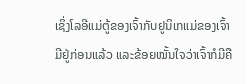ເຊິ່ງໂລອີແມ່ຕູ້ຂອງເຈົ້າກັບຢູນິເກແມ່ຂອງເຈົ້າມີຢູ່ກ່ອນແລ້ວ ແລະຂ້ອຍໝັ້ນໃຈວ່າເຈົ້າກໍມີຄື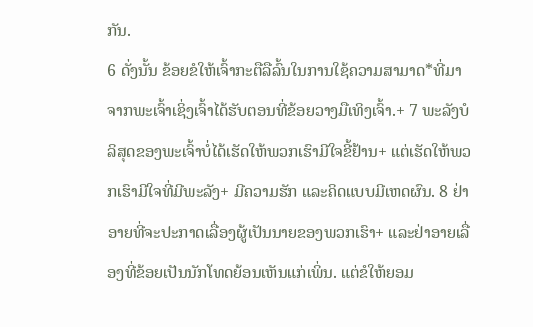ກັນ.
6 ດັ່ງນັ້ນ ຂ້ອຍຂໍໃຫ້ເຈົ້າກະຕືລືລົ້ນໃນການໃຊ້ຄວາມສາມາດ*ທີ່ມາຈາກພະເຈົ້າເຊິ່ງເຈົ້າໄດ້ຮັບຕອນທີ່ຂ້ອຍວາງມືເທິງເຈົ້າ.+ 7 ພະລັງບໍລິສຸດຂອງພະເຈົ້າບໍ່ໄດ້ເຮັດໃຫ້ພວກເຮົາມີໃຈຂີ້ຢ້ານ+ ແຕ່ເຮັດໃຫ້ພວກເຮົາມີໃຈທີ່ມີພະລັງ+ ມີຄວາມຮັກ ແລະຄິດແບບມີເຫດຜົນ. 8 ຢ່າອາຍທີ່ຈະປະກາດເລື່ອງຜູ້ເປັນນາຍຂອງພວກເຮົາ+ ແລະຢ່າອາຍເລື່ອງທີ່ຂ້ອຍເປັນນັກໂທດຍ້ອນເຫັນແກ່ເພິ່ນ. ແຕ່ຂໍໃຫ້ຍອມ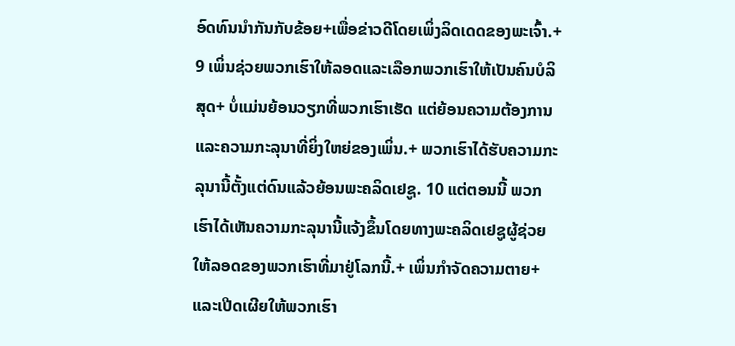ອົດທົນນຳກັນກັບຂ້ອຍ+ເພື່ອຂ່າວດີໂດຍເພິ່ງລິດເດດຂອງພະເຈົ້າ.+ 9 ເພິ່ນຊ່ວຍພວກເຮົາໃຫ້ລອດແລະເລືອກພວກເຮົາໃຫ້ເປັນຄົນບໍລິສຸດ+ ບໍ່ແມ່ນຍ້ອນວຽກທີ່ພວກເຮົາເຮັດ ແຕ່ຍ້ອນຄວາມຕ້ອງການແລະຄວາມກະລຸນາທີ່ຍິ່ງໃຫຍ່ຂອງເພິ່ນ.+ ພວກເຮົາໄດ້ຮັບຄວາມກະລຸນານີ້ຕັ້ງແຕ່ດົນແລ້ວຍ້ອນພະຄລິດເຢຊູ. 10 ແຕ່ຕອນນີ້ ພວກເຮົາໄດ້ເຫັນຄວາມກະລຸນານີ້ແຈ້ງຂຶ້ນໂດຍທາງພະຄລິດເຢຊູຜູ້ຊ່ວຍໃຫ້ລອດຂອງພວກເຮົາທີ່ມາຢູ່ໂລກນີ້.+ ເພິ່ນກຳຈັດຄວາມຕາຍ+ແລະເປີດເຜີຍໃຫ້ພວກເຮົາ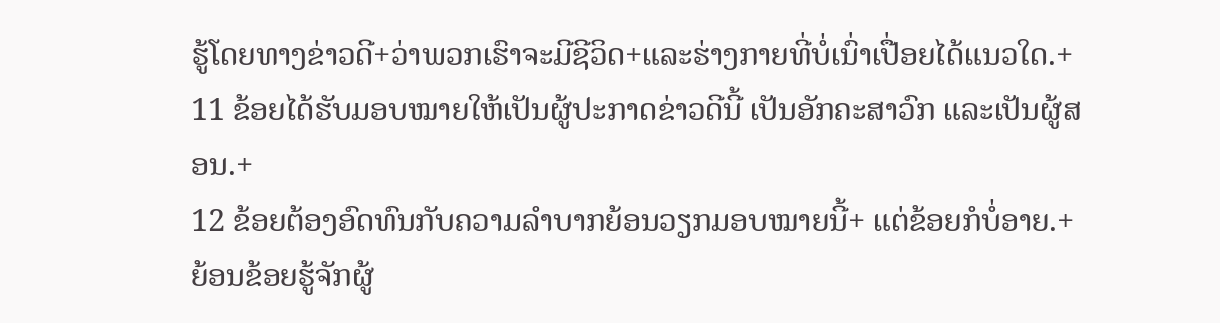ຮູ້ໂດຍທາງຂ່າວດີ+ວ່າພວກເຮົາຈະມີຊີວິດ+ແລະຮ່າງກາຍທີ່ບໍ່ເນົ່າເປື່ອຍໄດ້ແນວໃດ.+ 11 ຂ້ອຍໄດ້ຮັບມອບໝາຍໃຫ້ເປັນຜູ້ປະກາດຂ່າວດີນີ້ ເປັນອັກຄະສາວົກ ແລະເປັນຜູ້ສອນ.+
12 ຂ້ອຍຕ້ອງອົດທົນກັບຄວາມລຳບາກຍ້ອນວຽກມອບໝາຍນີ້+ ແຕ່ຂ້ອຍກໍບໍ່ອາຍ.+ ຍ້ອນຂ້ອຍຮູ້ຈັກຜູ້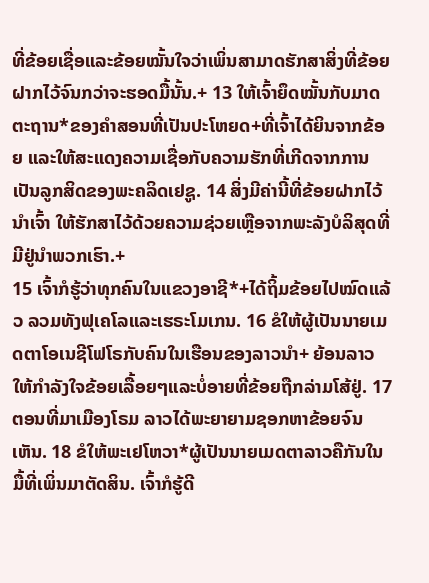ທີ່ຂ້ອຍເຊື່ອແລະຂ້ອຍໝັ້ນໃຈວ່າເພິ່ນສາມາດຮັກສາສິ່ງທີ່ຂ້ອຍຝາກໄວ້ຈົນກວ່າຈະຮອດມື້ນັ້ນ.+ 13 ໃຫ້ເຈົ້າຍຶດໝັ້ນກັບມາດຕະຖານ*ຂອງຄຳສອນທີ່ເປັນປະໂຫຍດ+ທີ່ເຈົ້າໄດ້ຍິນຈາກຂ້ອຍ ແລະໃຫ້ສະແດງຄວາມເຊື່ອກັບຄວາມຮັກທີ່ເກີດຈາກການເປັນລູກສິດຂອງພະຄລິດເຢຊູ. 14 ສິ່ງມີຄ່ານີ້ທີ່ຂ້ອຍຝາກໄວ້ນຳເຈົ້າ ໃຫ້ຮັກສາໄວ້ດ້ວຍຄວາມຊ່ວຍເຫຼືອຈາກພະລັງບໍລິສຸດທີ່ມີຢູ່ນຳພວກເຮົາ.+
15 ເຈົ້າກໍຮູ້ວ່າທຸກຄົນໃນແຂວງອາຊີ*+ໄດ້ຖິ້ມຂ້ອຍໄປໝົດແລ້ວ ລວມທັງຟຸເຄໂລແລະເຮຣະໂມເກນ. 16 ຂໍໃຫ້ຜູ້ເປັນນາຍເມດຕາໂອເນຊີໂຟໂຣກັບຄົນໃນເຮືອນຂອງລາວນຳ+ ຍ້ອນລາວໃຫ້ກຳລັງໃຈຂ້ອຍເລື້ອຍໆແລະບໍ່ອາຍທີ່ຂ້ອຍຖືກລ່າມໂສ້ຢູ່. 17 ຕອນທີ່ມາເມືອງໂຣມ ລາວໄດ້ພະຍາຍາມຊອກຫາຂ້ອຍຈົນເຫັນ. 18 ຂໍໃຫ້ພະເຢໂຫວາ*ຜູ້ເປັນນາຍເມດຕາລາວຄືກັນໃນມື້ທີ່ເພິ່ນມາຕັດສິນ. ເຈົ້າກໍຮູ້ດີ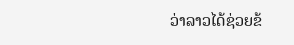ວ່າລາວໄດ້ຊ່ວຍຂ້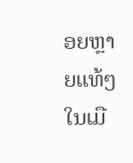ອຍຫຼາຍແທ້ໆໃນເມື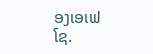ອງເອເຟໂຊ.